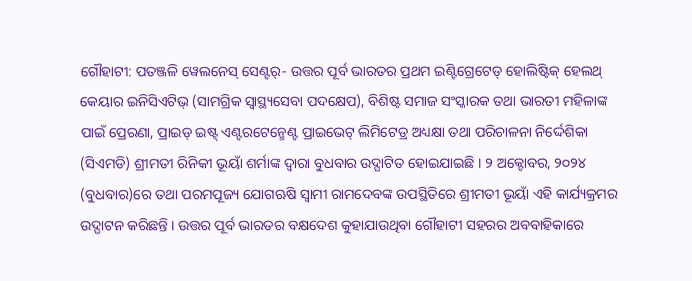ଗୌହାଟୀ: ପତଞ୍ଜଳି ୱେଲନେସ୍ ସେଣ୍ଟର୍- ଉତ୍ତର ପୂର୍ବ ଭାରତର ପ୍ରଥମ ଇଣ୍ଟିଗ୍ରେଟେଡ୍ ହୋଲିଷ୍ଟିକ୍ ହେଲଥ୍ କେୟାର ଇନିସିଏଟିଭ୍ (ସାମଗ୍ରିକ ସ୍ୱାସ୍ଥ୍ୟସେବା ପଦକ୍ଷେପ), ବିଶିଷ୍ଟ ସମାଜ ସଂସ୍କାରକ ତଥା ଭାରତୀ ମହିଳାଙ୍କ ପାଇଁ ପ୍ରେରଣା, ପ୍ରାଇଡ୍ ଇଷ୍ଟ୍ ଏଣ୍ଟରଟେନ୍ମେଣ୍ଟ ପ୍ରାଇଭେଟ୍ ଲିମିଟେଡ୍ର ଅଧ୍ୟକ୍ଷା ତଥା ପରିଚାଳନା ନିର୍ଦ୍ଦେଶିକା (ସିଏମଡି) ଶ୍ରୀମତୀ ରିନିକୀ ଭୂୟାଁ ଶର୍ମାଙ୍କ ଦ୍ୱାରା ବୁଧବାର ଉଦ୍ଘାଟିତ ହୋଇଯାଇଛି । ୨ ଅକ୍ଟୋବର, ୨୦୨୪ (ବୁଧବାର)ରେ ତଥା ପରମପୂଜ୍ୟ ଯୋଗଋଷି ସ୍ୱାମୀ ରାମଦେବଙ୍କ ଉପସ୍ଥିତିରେ ଶ୍ରୀମତୀ ଭୂୟାଁ ଏହି କାର୍ଯ୍ୟକ୍ରମର ଉଦ୍ଘାଟନ କରିଛନ୍ତି । ଉତ୍ତର ପୂର୍ବ ଭାରତର ବକ୍ଷଦେଶ କୁହାଯାଉଥିବା ଗୌହାଟୀ ସହରର ଅବବାହିକାରେ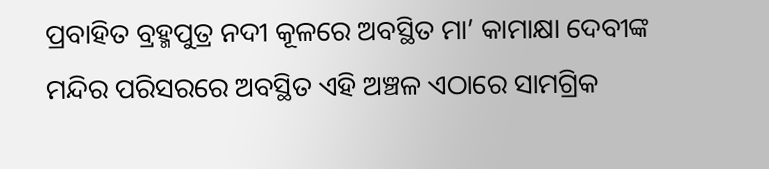ପ୍ରବାହିତ ବ୍ରହ୍ମପୁତ୍ର ନଦୀ କୂଳରେ ଅବସ୍ଥିତ ମା’ କାମାକ୍ଷା ଦେବୀଙ୍କ ମନ୍ଦିର ପରିସରରେ ଅବସ୍ଥିତ ଏହି ଅଞ୍ଚଳ ଏଠାରେ ସାମଗ୍ରିକ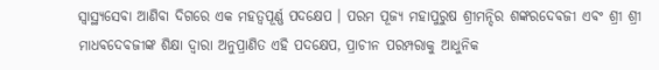ସ୍ୱାସ୍ଥ୍ୟସେବା ଆଣିବା ଦିଗରେ ଏକ ମହତ୍ୱପୂର୍ଣ୍ଣ ପଦକ୍ଷେପ । ପରମ ପୂଜ୍ୟ ମହାପୁରୁଷ ଶ୍ରୀମନ୍ଦିର ଶଙ୍କରଦେବଜୀ ଏବଂ ଶ୍ରୀ ଶ୍ରୀ ମାଧବଦେବଜୀଙ୍କ ଶିକ୍ଷା ଦ୍ୱାରା ଅନୁପ୍ରାଣିତ ଏହି ପଦକ୍ଷେପ, ପ୍ରାଚୀନ ପରମ୍ପରାକୁ ଆଧୁନିକ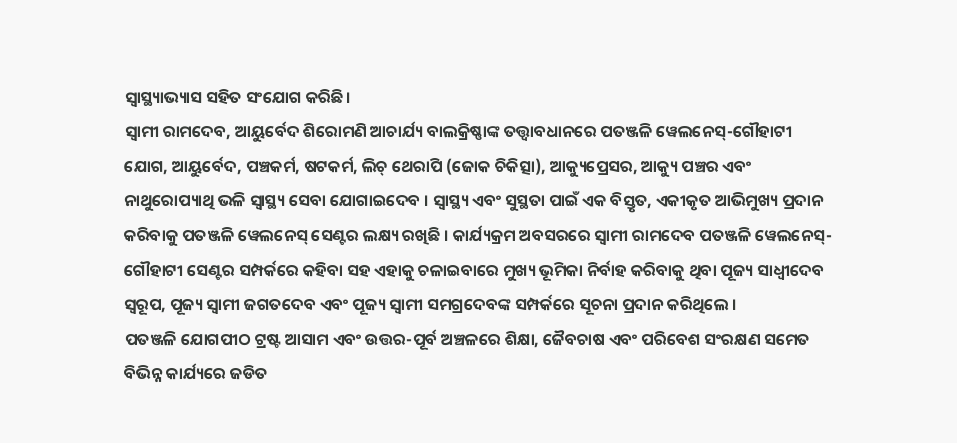ସ୍ୱାସ୍ଥ୍ୟାଭ୍ୟାସ ସହିତ ସଂଯୋଗ କରିଛି।
ସ୍ୱାମୀ ରାମଦେବ, ଆୟୁର୍ବେଦ ଶିରୋମଣି ଆଚାର୍ଯ୍ୟ ବାଲକ୍ରିଷ୍ଣାଙ୍କ ତତ୍ତ୍ୱାବଧାନରେ ପତଞ୍ଜଳି ୱେଲନେସ୍-ଗୌହାଟୀ ଯୋଗ, ଆୟୁର୍ବେଦ, ପଞ୍ଚକର୍ମ, ଷଟକର୍ମ, ଲିଚ୍ ଥେରାପି (ଜୋକ ଚିକିତ୍ସା), ଆକ୍ୟୁପ୍ରେସର, ଆକ୍ୟୁ ପଞ୍ଚର ଏବଂ ନାଥୁରୋପ୍ୟାଥି ଭଳି ସ୍ୱାସ୍ଥ୍ୟ ସେବା ଯୋଗାଇଦେବ । ସ୍ୱାସ୍ଥ୍ୟ ଏବଂ ସୁସ୍ଥତା ପାଇଁ ଏକ ବିସ୍ତୃତ, ଏକୀକୃତ ଆଭିମୁଖ୍ୟ ପ୍ରଦାନ କରିବାକୁ ପତଞ୍ଜଳି ୱେଲନେସ୍ ସେଣ୍ଟର ଲକ୍ଷ୍ୟ ରଖିଛି । କାର୍ଯ୍ୟକ୍ରମ ଅବସରରେ ସ୍ୱାମୀ ରାମଦେବ ପତଞ୍ଜଳି ୱେଲନେସ୍-ଗୌହାଟୀ ସେଣ୍ଟର ସମ୍ପର୍କରେ କହିବା ସହ ଏହାକୁ ଚଳାଇବାରେ ମୁଖ୍ୟ ଭୂମିକା ନିର୍ବାହ କରିବାକୁ ଥିବା ପୂଜ୍ୟ ସାଧ୍ୱୀଦେବ ସ୍ୱରୂପ, ପୂଜ୍ୟ ସ୍ୱାମୀ ଜଗତଦେବ ଏବଂ ପୂଜ୍ୟ ସ୍ୱାମୀ ସମଗ୍ରଦେବଙ୍କ ସମ୍ପର୍କରେ ସୂଚନା ପ୍ରଦାନ କରିଥିଲେ ।
ପତଞ୍ଜଳି ଯୋଗପୀଠ ଟ୍ରଷ୍ଟ ଆସାମ ଏବଂ ଉତ୍ତର-ପୂର୍ବ ଅଞ୍ଚଳରେ ଶିକ୍ଷା, ଜୈବଚାଷ ଏବଂ ପରିବେଶ ସଂରକ୍ଷଣ ସମେତ ବିଭିନ୍ନ କାର୍ଯ୍ୟରେ ଜଡିତ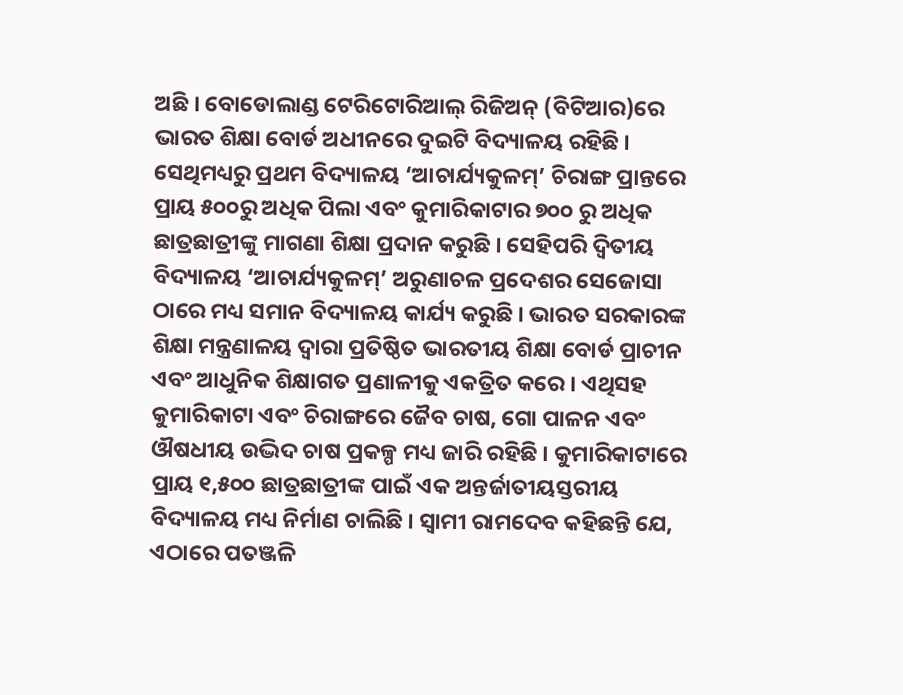ଅଛି । ବୋଡୋଲାଣ୍ଡ ଟେରିଟୋରିଆଲ୍ ରିଜିଅନ୍ (ବିଟିଆର)ରେ ଭାରତ ଶିକ୍ଷା ବୋର୍ଡ ଅଧୀନରେ ଦୁଇଟି ବିଦ୍ୟାଳୟ ରହିଛି । ସେଥିମଧ୍ୟରୁ ପ୍ରଥମ ବିଦ୍ୟାଳୟ ‘ଆଚାର୍ଯ୍ୟକୁଳମ୍’ ଚିରାଙ୍ଗ ପ୍ରାନ୍ତରେ ପ୍ରାୟ ୫୦୦ରୁ ଅଧିକ ପିଲା ଏବଂ କୁମାରିକାଟାର ୭୦୦ ରୁ ଅଧିକ ଛାତ୍ରଛାତ୍ରୀଙ୍କୁ ମାଗଣା ଶିକ୍ଷା ପ୍ରଦାନ କରୁଛି । ସେହିପରି ଦ୍ୱିତୀୟ ବିଦ୍ୟାଳୟ ‘ଆଚାର୍ଯ୍ୟକୁଳମ୍’ ଅରୁଣାଚଳ ପ୍ରଦେଶର ସେଜୋସା ଠାରେ ମଧ୍ୟ ସମାନ ବିଦ୍ୟାଳୟ କାର୍ଯ୍ୟ କରୁଛି । ଭାରତ ସରକାରଙ୍କ ଶିକ୍ଷା ମନ୍ତ୍ରଣାଳୟ ଦ୍ୱାରା ପ୍ରତିଷ୍ଠିତ ଭାରତୀୟ ଶିକ୍ଷା ବୋର୍ଡ ପ୍ରାଚୀନ ଏବଂ ଆଧୁନିକ ଶିକ୍ଷାଗତ ପ୍ରଣାଳୀକୁ ଏକତ୍ରିତ କରେ । ଏଥିସହ କୁମାରିକାଟା ଏବଂ ଚିରାଙ୍ଗରେ ଜୈବ ଚାଷ, ଗୋ ପାଳନ ଏବଂ ଔଷଧୀୟ ଉଦ୍ଭିଦ ଚାଷ ପ୍ରକଳ୍ପ ମଧ୍ୟ ଜାରି ରହିଛି । କୁମାରିକାଟାରେ ପ୍ରାୟ ୧,୫୦୦ ଛାତ୍ରଛାତ୍ରୀଙ୍କ ପାଇଁ ଏକ ଅନ୍ତର୍ଜାତୀୟସ୍ତରୀୟ ବିଦ୍ୟାଳୟ ମଧ୍ୟ ନିର୍ମାଣ ଚାଲିଛି । ସ୍ୱାମୀ ରାମଦେବ କହିଛନ୍ତି ଯେ, ଏଠାରେ ପତଞ୍ଜଳି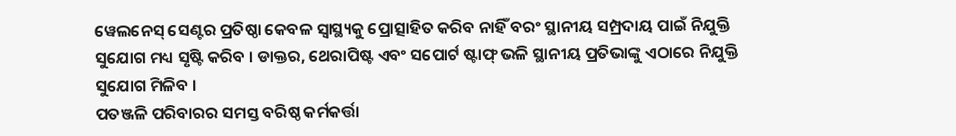ୱେଲନେସ୍ ସେଣ୍ଟର ପ୍ରତିଷ୍ଠା କେବଳ ସ୍ୱାସ୍ଥ୍ୟକୁ ପ୍ରୋତ୍ସାହିତ କରିବ ନାହିଁ ବରଂ ସ୍ଥାନୀୟ ସମ୍ପ୍ରଦାୟ ପାଇଁ ନିଯୁକ୍ତି ସୁଯୋଗ ମଧ୍ୟ ସୃଷ୍ଟି କରିବ । ଡାକ୍ତର, ଥେରାପିଷ୍ଟ ଏବଂ ସପୋର୍ଟ ଷ୍ଟାଫ୍ ଭଳି ସ୍ଥାନୀୟ ପ୍ରତିଭାଙ୍କୁ ଏଠାରେ ନିଯୁକ୍ତି ସୁଯୋଗ ମିଳିବ ।
ପତଞ୍ଜଳି ପରିବାରର ସମସ୍ତ ବରିଷ୍ଠ କର୍ମକର୍ତ୍ତା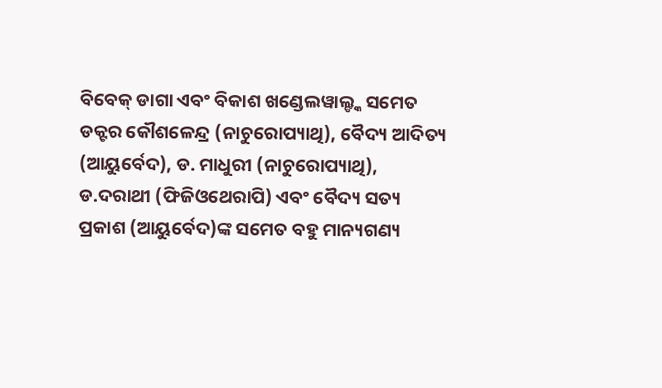ବିବେକ୍ ଡାଗା ଏବଂ ବିକାଶ ଖଣ୍ଡେଲୱାଲ୍ଙ୍କ ସମେତ ଡକ୍ଟର କୌଶଳେନ୍ଦ୍ର (ନାଚୁରୋପ୍ୟାଥି), ବୈଦ୍ୟ ଆଦିତ୍ୟ (ଆୟୁର୍ବେଦ), ଡ. ମାଧୁରୀ (ନାଚୁରୋପ୍ୟାଥି), ଡ.ଦରାଥୀ (ଫିଜିଓଥେରାପି) ଏବଂ ବୈଦ୍ୟ ସତ୍ୟ ପ୍ରକାଶ (ଆୟୁର୍ବେଦ)ଙ୍କ ସମେତ ବହୁ ମାନ୍ୟଗଣ୍ୟ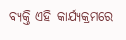ବ୍ୟକ୍ତି ଏହି କାର୍ଯ୍ୟକ୍ରମରେ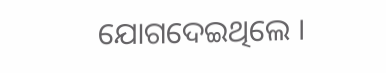ଯୋଗଦେଇଥିଲେ ।